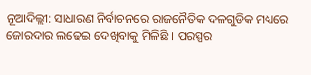ନୂଆଦିଲ୍ଲୀ: ସାଧାରଣ ନିର୍ବାଚନରେ ରାଜନୈତିକ ଦଳଗୁଡିକ ମଧ୍ୟରେ ଜୋରଦାର ଲଢେଇ ଦେଖିବାକୁ ମିଳିଛି । ପରସ୍ପର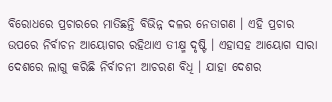ବିରୋଧରେ ପ୍ରଚାରରେ ମାତିଛନ୍ତି ବିଭିନ୍ନ ଦଳର ନେତାଗଣ । ଏହି ପ୍ରଚାର ଉପରେ ନିର୍ବାଚନ ଆୟୋଗର ରହିଥାଏ ତୀକ୍ଷ୍ମ ଦୃଷ୍ଟି । ଏହାସହ ଆୟୋଗ ସାରା ଦେଶରେ ଲାଗୁ କରିଛି ନିର୍ବାଚନୀ ଆଚରଣ ବିଧି । ଯାହା ଦେଶର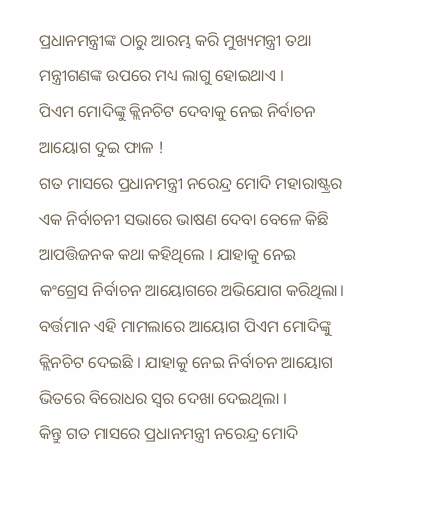ପ୍ରଧାନମନ୍ତ୍ରୀଙ୍କ ଠାରୁ ଆରମ୍ଭ କରି ମୁଖ୍ୟମନ୍ତ୍ରୀ ତଥା ମନ୍ତ୍ରୀଗଣଙ୍କ ଉପରେ ମଧ୍ୟ ଲାଗୁ ହୋଇଥାଏ ।
ପିଏମ ମୋଦିଙ୍କୁ କ୍ଲିନଚିଟ ଦେବାକୁ ନେଇ ନିର୍ବାଚନ ଆୟୋଗ ଦୁଇ ଫାଳ !
ଗତ ମାସରେ ପ୍ରଧାନମନ୍ତ୍ରୀ ନରେନ୍ଦ୍ର ମୋଦି ମହାରାଷ୍ଟ୍ରର ଏକ ନିର୍ବାଚନୀ ସଭାରେ ଭାଷଣ ଦେବା ବେଳେ କିଛି ଆପତ୍ତିଜନକ କଥା କହିଥିଲେ । ଯାହାକୁ ନେଇ କଂଗ୍ରେସ ନିର୍ବାଚନ ଆୟୋଗରେ ଅଭିଯୋଗ କରିଥିଲା। ବର୍ତ୍ତମାନ ଏହି ମାମଲାରେ ଆୟୋଗ ପିଏମ ମୋଦିଙ୍କୁ କ୍ଲିନଚିଟ ଦେଇଛି । ଯାହାକୁ ନେଇ ନିର୍ବାଚନ ଆୟୋଗ ଭିତରେ ବିରୋଧର ସ୍ବର ଦେଖା ଦେଇଥିଲା ।
କିନ୍ତୁ ଗତ ମାସରେ ପ୍ରଧାନମନ୍ତ୍ରୀ ନରେନ୍ଦ୍ର ମୋଦି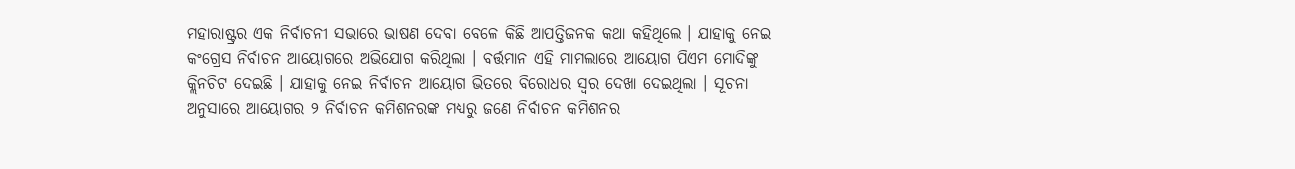ମହାରାଷ୍ଟ୍ରର ଏକ ନିର୍ବାଚନୀ ସଭାରେ ଭାଷଣ ଦେବା ବେଳେ କିଛି ଆପତ୍ତିଜନକ କଥା କହିଥିଲେ । ଯାହାକୁ ନେଇ କଂଗ୍ରେସ ନିର୍ବାଚନ ଆୟୋଗରେ ଅଭିଯୋଗ କରିଥିଲା । ବର୍ତ୍ତମାନ ଏହି ମାମଲାରେ ଆୟୋଗ ପିଏମ ମୋଦିଙ୍କୁ କ୍ଲିନଚିଟ ଦେଇଛି । ଯାହାକୁ ନେଇ ନିର୍ବାଚନ ଆୟୋଗ ଭିତରେ ବିରୋଧର ସ୍ବର ଦେଖା ଦେଇଥିଲା । ସୂଚନା ଅନୁସାରେ ଆୟୋଗର ୨ ନିର୍ବାଚନ କମିଶନରଙ୍କ ମଧ୍ୟରୁ ଜଣେ ନିର୍ବାଚନ କମିଶନର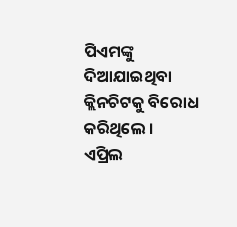ପିଏମଙ୍କୁ ଦିଆଯାଇଥିବା କ୍ଲିନଚିଟକୁ ବିରୋଧ କରିଥିଲେ ।
ଏପ୍ରିଲ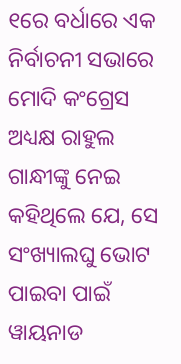୧ରେ ବର୍ଧାରେ ଏକ ନିର୍ବାଚନୀ ସଭାରେ ମୋଦି କଂଗ୍ରେସ ଅଧ୍ୟକ୍ଷ ରାହୁଲ ଗାନ୍ଧୀଙ୍କୁ ନେଇ କହିଥିଲେ ଯେ, ସେ ସଂଖ୍ୟାଲଘୁ ଭୋଟ ପାଇବା ପାଇଁ ୱାୟନାଡ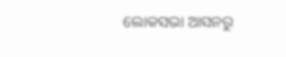ଲୋକସଭା ଆସନରୁ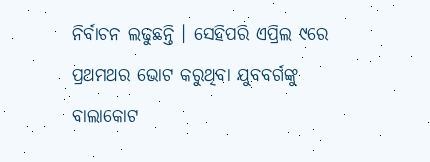ନିର୍ବାଚନ ଲଢୁଛନ୍ତି । ସେହିପରି ଏପ୍ରିଲ ୯ରେ ପ୍ରଥମଥର ଭୋଟ କରୁଥିବା ଯୁବବର୍ଗଙ୍କୁ ବାଲାକୋଟ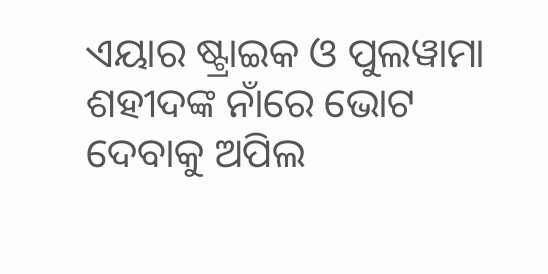ଏୟାର ଷ୍ଟ୍ରାଇକ ଓ ପୁଲୱାମା ଶହୀଦଙ୍କ ନାଁରେ ଭୋଟ ଦେବାକୁ ଅପିଲ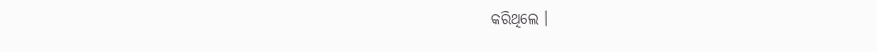କରିଥିଲେ ।